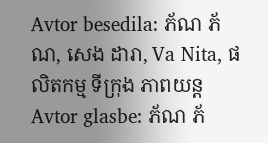Avtor besedila: ភ័ណ ភ័ណ, សេង ដារា, Va Nita, ផលិតកម្ម ទីក្រុង ភាពយន្ត
Avtor glasbe: ភ័ណ ភ័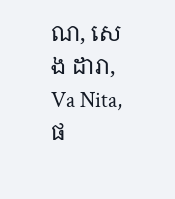ណ, សេង ដារា, Va Nita, ផ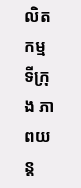លិតកម្ម ទីក្រុង ភាពយន្ត